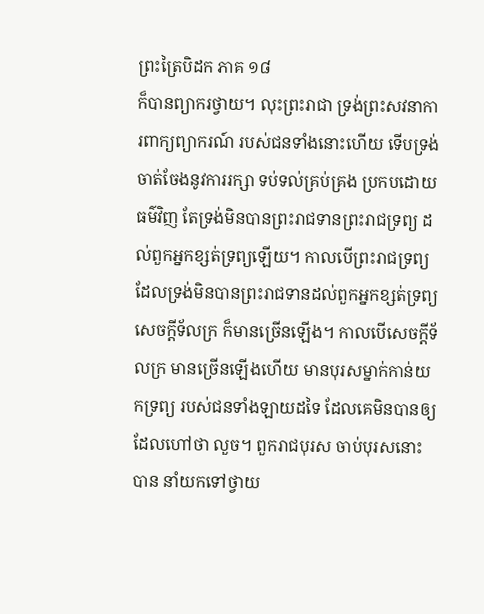ព្រះត្រៃបិដក ភាគ ១៨
ក៏បានព្យាករថ្វាយ។ លុះព្រះរាជា ទ្រង់ព្រះសវនាការពាក្យព្យាករណ៍ របស់ជនទាំងនោះហើយ ទើបទ្រង់ចាត់ចែងនូវការរក្សា ទប់ទល់គ្រប់គ្រង ប្រកបដោយធម៌វិញ តែទ្រង់មិនបានព្រះរាជទានព្រះរាជទ្រព្យ ដល់ពួកអ្នកខ្សត់ទ្រព្យឡើយ។ កាលបើព្រះរាជទ្រព្យ ដែលទ្រង់មិនបានព្រះរាជទានដល់ពួកអ្នកខ្សត់ទ្រព្យ សេចក្តីទ័លក្រ ក៏មានច្រើនឡើង។ កាលបើសេចក្តីទ័លក្រ មានច្រើនឡើងហើយ មានបុរសម្នាក់កាន់យកទ្រព្យ របស់ជនទាំងឡាយដទៃ ដែលគេមិនបានឲ្យ ដែលហៅថា លួច។ ពួករាជបុរស ចាប់បុរសនោះបាន នាំយកទៅថ្វាយ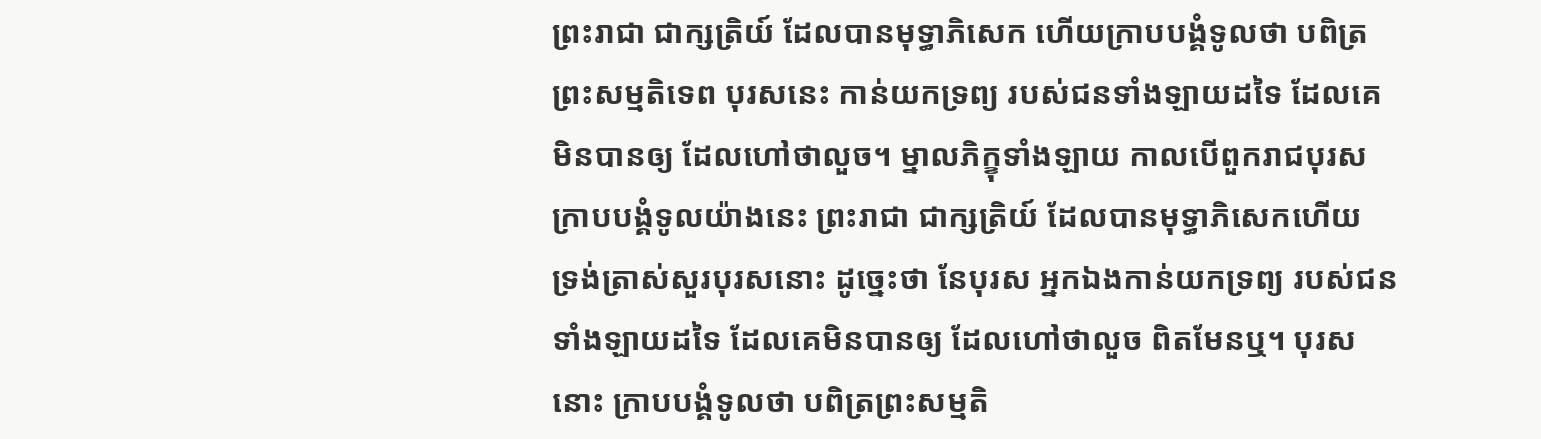ព្រះរាជា ជាក្សត្រិយ៍ ដែលបានមុទ្ធាភិសេក ហើយក្រាបបង្គំទូលថា បពិត្រព្រះសម្មតិទេព បុរសនេះ កាន់យកទ្រព្យ របស់ជនទាំងឡាយដទៃ ដែលគេមិនបានឲ្យ ដែលហៅថាលួច។ ម្នាលភិក្ខុទាំងឡាយ កាលបើពួករាជបុរស ក្រាបបង្គំទូលយ៉ាងនេះ ព្រះរាជា ជាក្សត្រិយ៍ ដែលបានមុទ្ធាភិសេកហើយ ទ្រង់ត្រាស់សួរបុរសនោះ ដូច្នេះថា នែបុរស អ្នកឯងកាន់យកទ្រព្យ របស់ជនទាំងឡាយដទៃ ដែលគេមិនបានឲ្យ ដែលហៅថាលួច ពិតមែនឬ។ បុរសនោះ ក្រាបបង្គំទូលថា បពិត្រព្រះសម្មតិ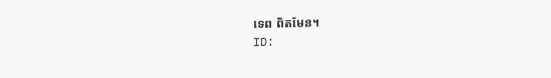ទេព ពិតមែន។
ID: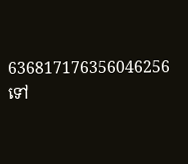636817176356046256
ទៅ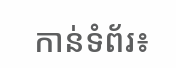កាន់ទំព័រ៖